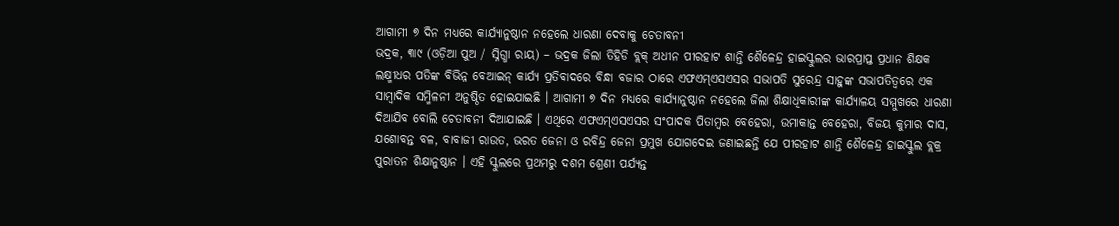ଆଗାମୀ ୭ ଦିନ ମଧ୍ୟରେ କାର୍ଯ୍ୟାନୁଷ୍ଠାନ ନହେଲେ ଧାରଣା ଦେବାକୁ ଚେତାବନୀ
ଭଦ୍ରକ, ୩ା୯ (ଓଡ଼ିଆ ପୁଅ / ସ୍ନିଗ୍ଧା ରାୟ) – ଭଦ୍ରକ ଜିଲା ତିହିଡି ବ୍ଲକ୍ ଅଧୀନ ପୀରହାଟ ଶାନ୍ତି ଶୈଳେନ୍ଦ୍ର ହାଇସ୍କୁଲର ଭାରପ୍ରାପ୍ତ ପ୍ରଧାନ ଶିକ୍ଷକ ଲକ୍ଷ୍ମୀଧର ପତିଙ୍କ ବିଭିନ୍ନ ବେଆଇନ୍ କାର୍ଯ୍ୟ ପ୍ରତିବାଦରେ ବିନ୍ଧା ବଜାର ଠାରେ ଏଫଏମ୍ଏସଏସର ସଭାପତି ସୁରେନ୍ଦ୍ର ସାହୁଙ୍କ ସଭାପତିତ୍ୱରେ ଏକ ସାମ୍ବାଦିକ ସମ୍ମିଳନୀ ଅନୁଷ୍ଠିତ ହୋଇଯାଇଛି । ଆଗାମୀ ୭ ଦିନ ମଧ୍ୟରେ କାର୍ଯ୍ୟାନୁଷ୍ଠାନ ନହେଲେ ଜିଲା ଶିକ୍ଷାଧିକାରୀଙ୍କ କାର୍ଯ୍ୟାଳୟ ସମ୍ମୁଖରେ ଧାରଣା ଦିଆଯିବ ବୋଲି ଚେତାବନୀ ଦିଆଯାଇଛି । ଏଥିରେ ଏଫଏମ୍ଏସଏସର ସଂପାଦକ ପିତାମ୍ବର ବେହେରା, ଉମାକାନ୍ତ ବେହେରା, ବିଜୟ କୁମାର ଦାସ, ଯଶୋବନ୍ତ ବଳ, ବାବାଜୀ ରାଉତ, ଭରତ ଜେନା ଓ ରବିନ୍ଦ୍ର ଜେନା ପ୍ରମୁଖ ଯୋଗଦେଇ ଜଣାଇଛନ୍ତି ଯେ ପୀରହାଟ ଶାନ୍ତି ଶୈଳେନ୍ଦ୍ର ହାଇସ୍କୁଲ ବ୍ଲକ୍ର ପୁରାତନ ଶିକ୍ଷାନୁଷ୍ଠାନ । ଏହି ସ୍କୁଲରେ ପ୍ରଥମରୁ ଦଶମ ଶ୍ରେଣୀ ପର୍ଯ୍ୟନ୍ତ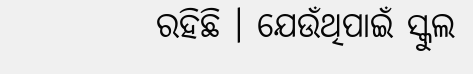ରହିଛି । ଯେଉଁଥିପାଇଁ ସ୍କୁଲ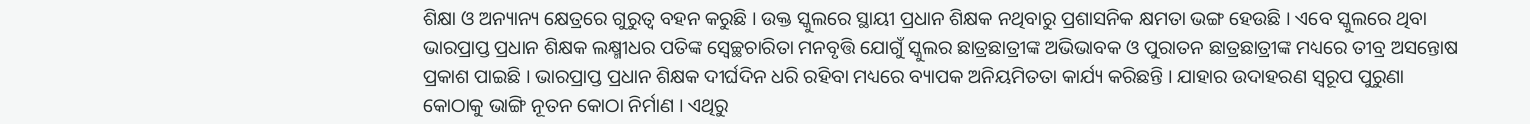ଶିକ୍ଷା ଓ ଅନ୍ୟାନ୍ୟ କ୍ଷେତ୍ରରେ ଗୁରୁତ୍ୱ ବହନ କରୁଛି । ଉକ୍ତ ସ୍କୁଲରେ ସ୍ଥାୟୀ ପ୍ରଧାନ ଶିକ୍ଷକ ନଥିବାରୁ ପ୍ରଶାସନିକ କ୍ଷମତା ଭଙ୍ଗ ହେଉଛି । ଏବେ ସ୍କୁଲରେ ଥିବା ଭାରପ୍ରାପ୍ତ ପ୍ରଧାନ ଶିକ୍ଷକ ଲକ୍ଷ୍ମୀଧର ପତିଙ୍କ ସ୍ୱେଚ୍ଛଚାରିତା ମନବୃତ୍ତି ଯୋଗୁଁ ସ୍କୁଲର ଛାତ୍ରଛାତ୍ରୀଙ୍କ ଅଭିଭାବକ ଓ ପୁରାତନ ଛାତ୍ରଛାତ୍ରୀଙ୍କ ମଧ୍ୟରେ ତୀବ୍ର ଅସନ୍ତୋଷ ପ୍ରକାଶ ପାଇଛି । ଭାରପ୍ରାପ୍ତ ପ୍ରଧାନ ଶିକ୍ଷକ ଦୀର୍ଘଦିନ ଧରି ରହିବା ମଧ୍ୟରେ ବ୍ୟାପକ ଅନିୟମିତତା କାର୍ଯ୍ୟ କରିଛନ୍ତି । ଯାହାର ଉଦାହରଣ ସ୍ୱରୂପ ପୁରୁଣା କୋଠାକୁ ଭାଙ୍ଗି ନୂତନ କୋଠା ନିର୍ମାଣ । ଏଥିରୁ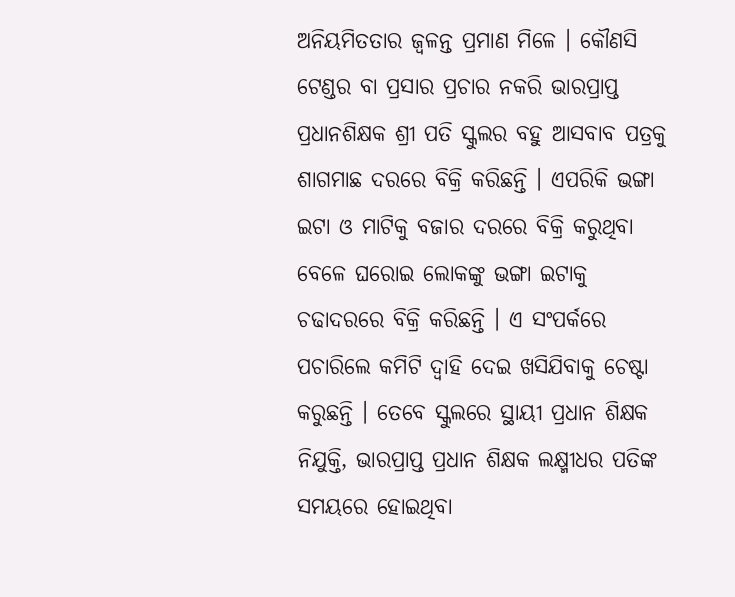ଅନିୟମିତତାର ଜ୍ୱଳନ୍ତ ପ୍ରମାଣ ମିଳେ । କୌଣସି ଟେଣ୍ଡର ବା ପ୍ରସାର ପ୍ରଚାର ନକରି ଭାରପ୍ରାପ୍ତ ପ୍ରଧାନଶିକ୍ଷକ ଶ୍ରୀ ପତି ସ୍କୁଲର ବହୁ ଆସବାବ ପତ୍ରକୁ ଶାଗମାଛ ଦରରେ ବିକ୍ରି କରିଛନ୍ତି । ଏପରିକି ଭଙ୍ଗା ଇଟା ଓ ମାଟିକୁ ବଜାର ଦରରେ ବିକ୍ରି କରୁଥିବା ବେଳେ ଘରୋଇ ଲୋକଙ୍କୁ ଭଙ୍ଗା ଇଟାକୁ ଚଢାଦରରେ ବିକ୍ରି କରିଛନ୍ତି । ଏ ସଂପର୍କରେ ପଚାରିଲେ କମିଟି ଦ୍ୱାହି ଦେଇ ଖସିଯିବାକୁ ଚେଷ୍ଟା କରୁଛନ୍ତି । ତେବେ ସ୍କୁଲରେ ସ୍ଥାୟୀ ପ୍ରଧାନ ଶିକ୍ଷକ ନିଯୁକ୍ତି, ଭାରପ୍ରାପ୍ତ ପ୍ରଧାନ ଶିକ୍ଷକ ଲକ୍ଷ୍ମୀଧର ପତିଙ୍କ ସମୟରେ ହୋଇଥିବା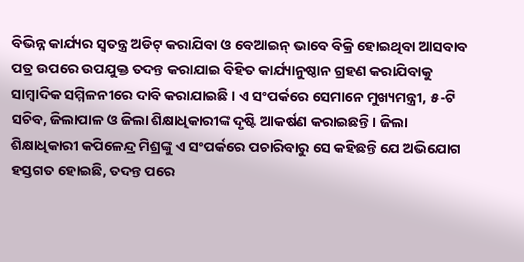ବିଭିନ୍ନ କାର୍ଯ୍ୟର ସ୍ୱତନ୍ତ୍ର ଅଡିଟ୍ କରାଯିବା ଓ ବେଆଇନ୍ ଭାବେ ବିକ୍ରି ହୋଇଥିବା ଆସବାବ ପତ୍ର ଉପରେ ଉପଯୁକ୍ତ ତଦନ୍ତ କରାଯାଇ ବିହିତ କାର୍ଯ୍ୟାନୁଷ୍ଠାନ ଗ୍ରହଣ କରାଯିବାକୁ ସାମ୍ବାଦିକ ସମ୍ମିଳନୀରେ ଦାବି କରାଯାଇଛି । ଏ ସଂପର୍କରେ ସେମାନେ ମୁଖ୍ୟମନ୍ତ୍ରୀ, ୫-ଟି ସଚିବ, ଜିଲାପାଳ ଓ ଜିଲା ଶିକ୍ଷାଧିକାରୀଙ୍କ ଦୃଷ୍ଟି ଆକର୍ଷଣ କରାଇଛନ୍ତି । ଜିଲା ଶିକ୍ଷାଧିକାରୀ କପିଳେନ୍ଦ୍ର ମିଶ୍ରଙ୍କୁ ଏ ସଂପର୍କରେ ପଚାରିବାରୁ ସେ କହିଛନ୍ତି ଯେ ଅଭିଯୋଗ ହସ୍ତଗତ ହୋଇଛି, ତଦନ୍ତ ପରେ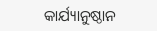କାର୍ଯ୍ୟାନୁଷ୍ଠାନ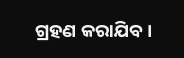ଗ୍ରହଣ କରାଯିବ ।